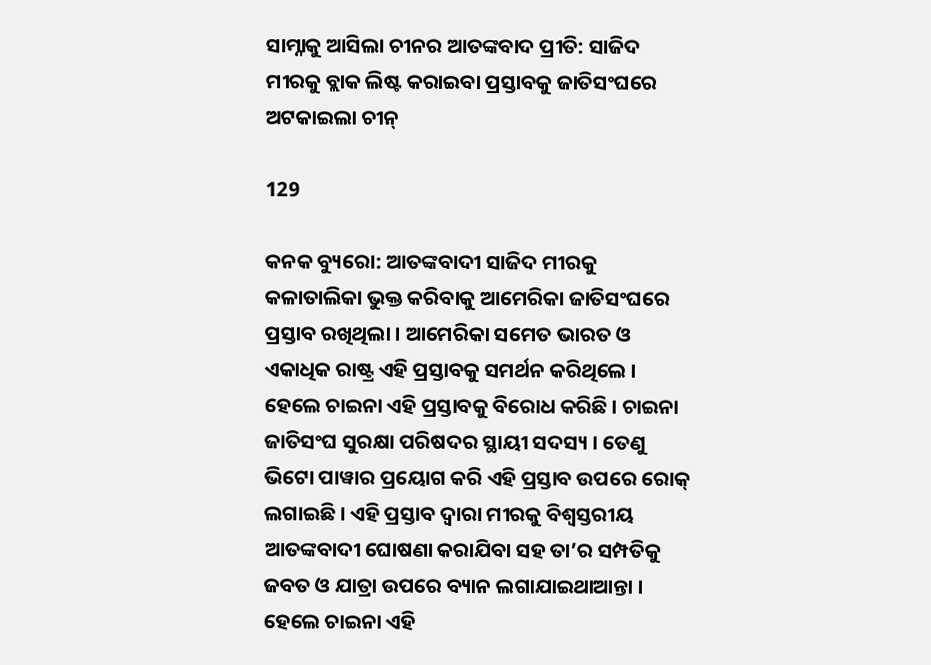ସାମ୍ନାକୁ ଆସିଲା ଚୀନର ଆତଙ୍କବାଦ ପ୍ରୀତି: ସାଜିଦ ମୀରକୁ ବ୍ଲାକ ଲିଷ୍ଟ କରାଇବା ପ୍ରସ୍ତାବକୁ ଜାତିସଂଘରେ ଅଟକାଇଲା ଚୀନ୍

129

କନକ ବ୍ୟୁରୋ: ଆତଙ୍କବାଦୀ ସାଜିଦ ମୀରକୁ କଳାତାଲିକା ଭୁକ୍ତ କରିବାକୁ ଆମେରିକା ଜାତିସଂଘରେ ପ୍ରସ୍ତାବ ରଖିଥିଲା । ଆମେରିକା ସମେତ ଭାରତ ଓ ଏକାଧିକ ରାଷ୍ଟ୍ର ଏହି ପ୍ରସ୍ତାବକୁ ସମର୍ଥନ କରିଥିଲେ । ହେଲେ ଚାଇନା ଏହି ପ୍ରସ୍ତାବକୁ ବିରୋଧ କରିଛି । ଚାଇନା ଜାତିସଂଘ ସୁରକ୍ଷା ପରିଷଦର ସ୍ଥାୟୀ ସଦସ୍ୟ । ତେଣୁ ଭିଟୋ ପାୱାର ପ୍ରୟୋଗ କରି ଏହି ପ୍ରସ୍ତାବ ଉପରେ ରୋକ୍ ଲଗାଇଛି । ଏହି ପ୍ରସ୍ତାବ ଦ୍ୱାରା ମୀରକୁ ବିଶ୍ୱସ୍ତରୀୟ ଆତଙ୍କବାଦୀ ଘୋଷଣା କରାଯିବା ସହ ତା’ର ସମ୍ପତିକୁ ଜବତ ଓ ଯାତ୍ରା ଉପରେ ବ୍ୟାନ ଲଗାଯାଇଥାଆନ୍ତା । ହେଲେ ଚାଇନା ଏହି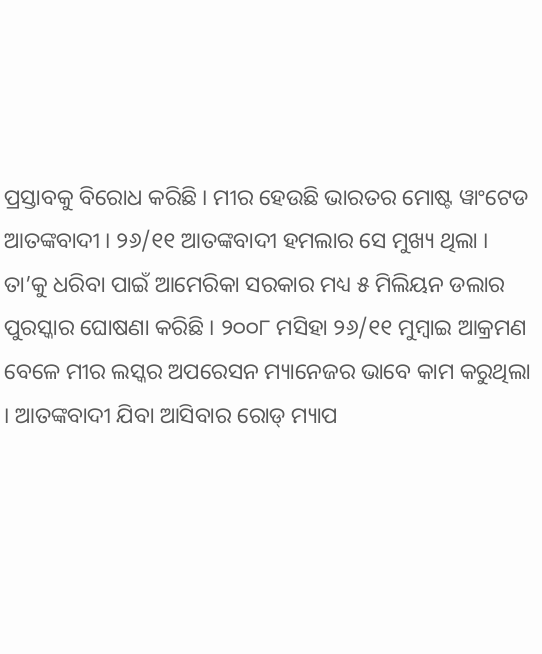ପ୍ରସ୍ତାବକୁ ବିରୋଧ କରିଛି । ମୀର ହେଉଛି ଭାରତର ମୋଷ୍ଟ ୱାଂଟେଡ ଆତଙ୍କବାଦୀ । ୨୬/୧୧ ଆତଙ୍କବାଦୀ ହମଲାର ସେ ମୁଖ୍ୟ ଥିଲା । ତା’କୁ ଧରିବା ପାଇଁ ଆମେରିକା ସରକାର ମଧ୍ୟ ୫ ମିଲିୟନ ଡଲାର ପୁରସ୍କାର ଘୋଷଣା କରିଛି । ୨୦୦୮ ମସିହା ୨୬/୧୧ ମୁମ୍ବାଇ ଆକ୍ରମଣ ବେଳେ ମୀର ଲସ୍କର ଅପରେସନ ମ୍ୟାନେଜର ଭାବେ କାମ କରୁଥିଲା । ଆତଙ୍କବାଦୀ ଯିବା ଆସିବାର ରୋଡ୍ ମ୍ୟାପ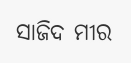ସାଜିଦ ମୀର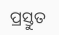ପ୍ରସ୍ତୁତ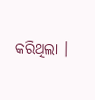କରିଥିଲା ।